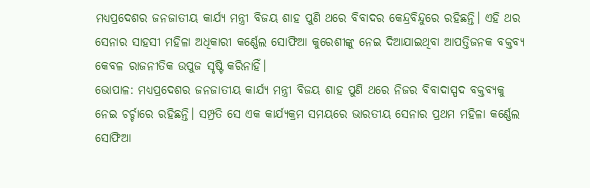ମଧ୍ୟପ୍ରଦେଶର ଜନଜାତୀୟ କାର୍ଯ୍ୟ ମନ୍ତ୍ରୀ ବିଜୟ ଶାହ ପୁଣି ଥରେ ବିବାଦର କେନ୍ଦ୍ରବିନ୍ଦୁରେ ରହିଛନ୍ତି। ଏହି ଥର ସେନାର ସାହସୀ ମହିଳା ଅଧିକାରୀ କର୍ଣ୍ଣେଲ ସୋଫିଆ କୁରେଶୀଙ୍କୁ ନେଇ ଦିଆଯାଇଥିବା ଆପତ୍ତିଜନକ ବକ୍ତବ୍ୟ କେବଳ ରାଜନୀତିକ ଉପୁଜ ସୃଷ୍ଟି କରିନାହିଁ।
ଭୋପାଳ: ମଧ୍ୟପ୍ରଦେଶର ଜନଜାତୀୟ କାର୍ଯ୍ୟ ମନ୍ତ୍ରୀ ବିଜୟ ଶାହ ପୁଣି ଥରେ ନିଜର ବିବାଦାସ୍ପଦ ବକ୍ତବ୍ୟକୁ ନେଇ ଚର୍ଚ୍ଚାରେ ରହିଛନ୍ତି। ସମ୍ପ୍ରତି ସେ ଏକ କାର୍ଯ୍ୟକ୍ରମ ସମୟରେ ଭାରତୀୟ ସେନାର ପ୍ରଥମ ମହିଳା କର୍ଣ୍ଣେଲ ସୋଫିଆ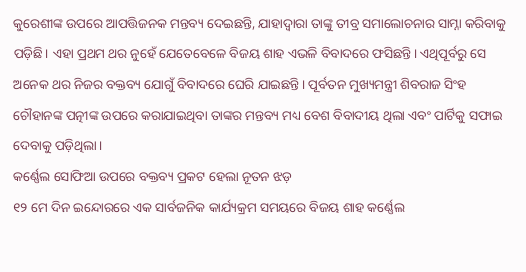କୁରେଶୀଙ୍କ ଉପରେ ଆପତ୍ତିଜନକ ମନ୍ତବ୍ୟ ଦେଇଛନ୍ତି, ଯାହାଦ୍ୱାରା ତାଙ୍କୁ ତୀବ୍ର ସମାଲୋଚନାର ସାମ୍ନା କରିବାକୁ ପଡ଼ିଛି। ଏହା ପ୍ରଥମ ଥର ନୁହେଁ ଯେତେବେଳେ ବିଜୟ ଶାହ ଏଭଳି ବିବାଦରେ ଫସିଛନ୍ତି। ଏଥିପୂର୍ବରୁ ସେ ଅନେକ ଥର ନିଜର ବକ୍ତବ୍ୟ ଯୋଗୁଁ ବିବାଦରେ ଘେରି ଯାଇଛନ୍ତି। ପୂର୍ବତନ ମୁଖ୍ୟମନ୍ତ୍ରୀ ଶିବରାଜ ସିଂହ ଚୌହାନଙ୍କ ପତ୍ନୀଙ୍କ ଉପରେ କରାଯାଇଥିବା ତାଙ୍କର ମନ୍ତବ୍ୟ ମଧ୍ୟ ବେଶ ବିବାଦୀୟ ଥିଲା ଏବଂ ପାର୍ଟିକୁ ସଫାଇ ଦେବାକୁ ପଡ଼ିଥିଲା।
କର୍ଣ୍ଣେଲ ସୋଫିଆ ଉପରେ ବକ୍ତବ୍ୟ ପ୍ରକଟ ହେଲା ନୂତନ ଝଡ଼
୧୨ ମେ ଦିନ ଇନ୍ଦୋରରେ ଏକ ସାର୍ବଜନିକ କାର୍ଯ୍ୟକ୍ରମ ସମୟରେ ବିଜୟ ଶାହ କର୍ଣ୍ଣେଲ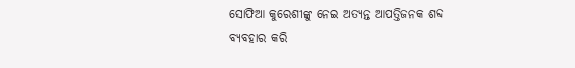ସୋଫିଆ କୁରେଶୀଙ୍କୁ ନେଇ ଅତ୍ୟନ୍ତ ଆପତ୍ତିଜନକ ଶବ୍ଦ ବ୍ୟବହାର କରି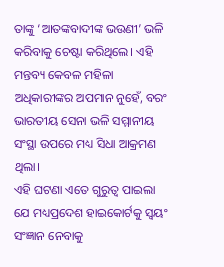ତାଙ୍କୁ ‘ଆତଙ୍କବାଦୀଙ୍କ ଭଉଣୀ’ ଭଳି କରିବାକୁ ଚେଷ୍ଟା କରିଥିଲେ। ଏହି ମନ୍ତବ୍ୟ କେବଳ ମହିଳା ଅଧିକାରୀଙ୍କର ଅପମାନ ନୁହେଁ, ବରଂ ଭାରତୀୟ ସେନା ଭଳି ସମ୍ମାନୀୟ ସଂସ୍ଥା ଉପରେ ମଧ୍ୟ ସିଧା ଆକ୍ରମଣ ଥିଲା।
ଏହି ଘଟଣା ଏତେ ଗୁରୁତ୍ୱ ପାଇଲା ଯେ ମଧ୍ୟପ୍ରଦେଶ ହାଇକୋର୍ଟକୁ ସ୍ୱୟଂ ସଂଜ୍ଞାନ ନେବାକୁ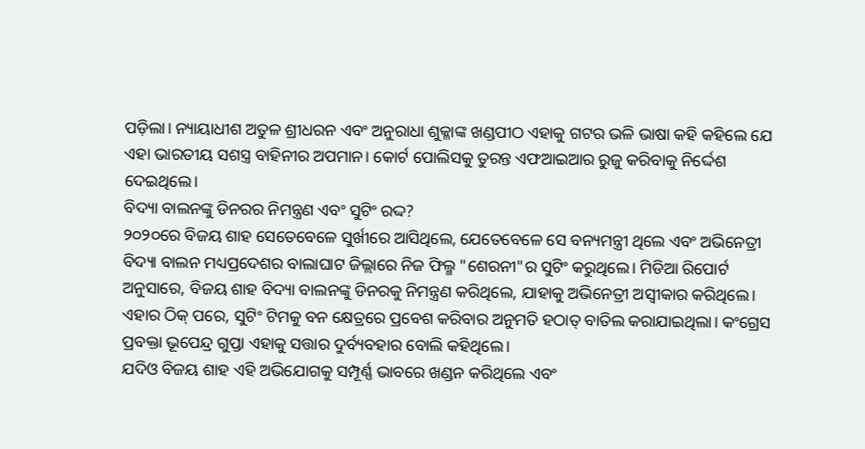ପଡ଼ିଲା। ନ୍ୟାୟାଧୀଶ ଅତୁଳ ଶ୍ରୀଧରନ ଏବଂ ଅନୁରାଧା ଶୁକ୍ଳାଙ୍କ ଖଣ୍ଡପୀଠ ଏହାକୁ ଗଟର ଭଳି ଭାଷା କହି କହିଲେ ଯେ ଏହା ଭାରତୀୟ ସଶସ୍ତ୍ର ବାହିନୀର ଅପମାନ। କୋର୍ଟ ପୋଲିସକୁ ତୁରନ୍ତ ଏଫଆଇଆର ରୁଜୁ କରିବାକୁ ନିର୍ଦ୍ଦେଶ ଦେଇଥିଲେ।
ବିଦ୍ୟା ବାଲନଙ୍କୁ ଡିନରର ନିମନ୍ତ୍ରଣ ଏବଂ ସୁଟିଂ ରଦ୍ଦ?
୨୦୨୦ରେ ବିଜୟ ଶାହ ସେତେବେଳେ ସୁର୍ଖୀରେ ଆସିଥିଲେ, ଯେତେବେଳେ ସେ ବନ୍ୟମନ୍ତ୍ରୀ ଥିଲେ ଏବଂ ଅଭିନେତ୍ରୀ ବିଦ୍ୟା ବାଲନ ମଧ୍ୟପ୍ରଦେଶର ବାଲାଘାଟ ଜିଲ୍ଲାରେ ନିଜ ଫିଲ୍ମ "ଶେରନୀ"ର ସୁଟିଂ କରୁଥିଲେ। ମିଡିଆ ରିପୋର୍ଟ ଅନୁସାରେ, ବିଜୟ ଶାହ ବିଦ୍ୟା ବାଲନଙ୍କୁ ଡିନରକୁ ନିମନ୍ତ୍ରଣ କରିଥିଲେ, ଯାହାକୁ ଅଭିନେତ୍ରୀ ଅସ୍ୱୀକାର କରିଥିଲେ। ଏହାର ଠିକ୍ ପରେ, ସୁଟିଂ ଟିମକୁ ବନ କ୍ଷେତ୍ରରେ ପ୍ରବେଶ କରିବାର ଅନୁମତି ହଠାତ୍ ବାତିଲ କରାଯାଇଥିଲା। କଂଗ୍ରେସ ପ୍ରବକ୍ତା ଭୂପେନ୍ଦ୍ର ଗୁପ୍ତା ଏହାକୁ ସତ୍ତାର ଦୁର୍ବ୍ୟବହାର ବୋଲି କହିଥିଲେ।
ଯଦିଓ ବିଜୟ ଶାହ ଏହି ଅଭିଯୋଗକୁ ସମ୍ପୂର୍ଣ୍ଣ ଭାବରେ ଖଣ୍ଡନ କରିଥିଲେ ଏବଂ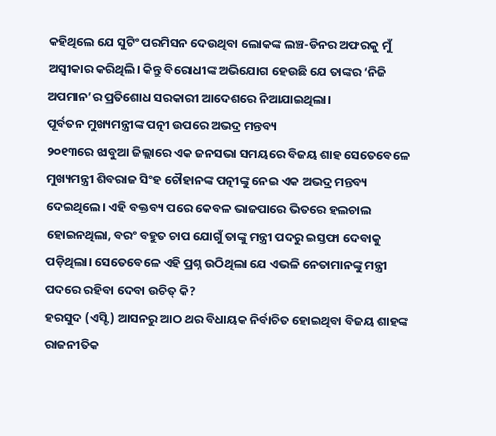କହିଥିଲେ ଯେ ସୁଟିଂ ପରମିସନ ଦେଉଥିବା ଲୋକଙ୍କ ଲଞ୍ଚ-ଡିନର ଅଫରକୁ ମୁଁ ଅସ୍ୱୀକାର କରିଥିଲି। କିନ୍ତୁ ବିରୋଧୀଙ୍କ ଅଭିଯୋଗ ହେଉଛି ଯେ ତାଙ୍କର ‘ନିଜି ଅପମାନ’ର ପ୍ରତିଶୋଧ ସରକାରୀ ଆଦେଶରେ ନିଆଯାଇଥିଲା।
ପୂର୍ବତନ ମୁଖ୍ୟମନ୍ତ୍ରୀଙ୍କ ପତ୍ନୀ ଉପରେ ଅଭଦ୍ର ମନ୍ତବ୍ୟ
୨୦୧୩ରେ ଝାବୁଆ ଜିଲ୍ଲାରେ ଏକ ଜନସଭା ସମୟରେ ବିଜୟ ଶାହ ସେତେବେଳେ ମୁଖ୍ୟମନ୍ତ୍ରୀ ଶିବରାଜ ସିଂହ ଚୌହାନଙ୍କ ପତ୍ନୀଙ୍କୁ ନେଇ ଏକ ଅଭଦ୍ର ମନ୍ତବ୍ୟ ଦେଇଥିଲେ। ଏହି ବକ୍ତବ୍ୟ ପରେ କେବଳ ଭାଜପାରେ ଭିତରେ ହଲଚାଲ ହୋଇନଥିଲା, ବରଂ ବହୁତ ଚାପ ଯୋଗୁଁ ତାଙ୍କୁ ମନ୍ତ୍ରୀ ପଦରୁ ଇସ୍ତଫା ଦେବାକୁ ପଡ଼ିଥିଲା। ସେତେବେଳେ ଏହି ପ୍ରଶ୍ନ ଉଠିଥିଲା ଯେ ଏଭଳି ନେତାମାନଙ୍କୁ ମନ୍ତ୍ରୀ ପଦରେ ରହିବା ଦେବା ଉଚିତ୍ କି?
ହରସୁଦ (ଏସ୍ଟି) ଆସନରୁ ଆଠ ଥର ବିଧାୟକ ନିର୍ବାଚିତ ହୋଇଥିବା ବିଜୟ ଶାହଙ୍କ ରାଜନୀତିକ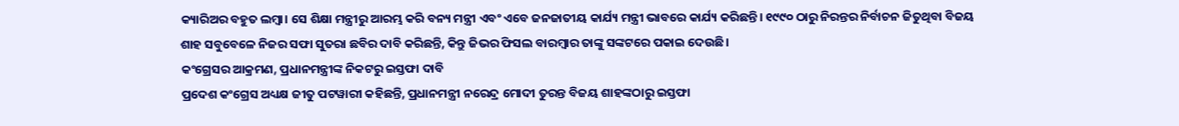କ୍ୟାରିଅର ବହୁତ ଲମ୍ବା। ସେ ଶିକ୍ଷା ମନ୍ତ୍ରୀରୁ ଆରମ୍ଭ କରି ବନ୍ୟ ମନ୍ତ୍ରୀ ଏବଂ ଏବେ ଜନଜାତୀୟ କାର୍ଯ୍ୟ ମନ୍ତ୍ରୀ ଭାବରେ କାର୍ଯ୍ୟ କରିଛନ୍ତି। ୧୯୯୦ ଠାରୁ ନିରନ୍ତର ନିର୍ବାଚନ ଜିତୁଥିବା ବିଜୟ ଶାହ ସବୁବେଳେ ନିଜର ସଫା ସୁତରା ଛବିର ଦାବି କରିଛନ୍ତି, କିନ୍ତୁ ଜିଭର ଫିସଲ ବାରମ୍ବାର ତାଙ୍କୁ ସଙ୍କଟରେ ପକାଇ ଦେଉଛି।
କଂଗ୍ରେସର ଆକ୍ରମଣ, ପ୍ରଧାନମନ୍ତ୍ରୀଙ୍କ ନିକଟରୁ ଇସ୍ତଫା ଦାବି
ପ୍ରଦେଶ କଂଗ୍ରେସ ଅଧ୍ୟକ୍ଷ ଜୀତୁ ପଟୱାରୀ କହିଛନ୍ତି, ପ୍ରଧାନମନ୍ତ୍ରୀ ନରେନ୍ଦ୍ର ମୋଦୀ ତୁରନ୍ତ ବିଜୟ ଶାହଙ୍କଠାରୁ ଇସ୍ତଫା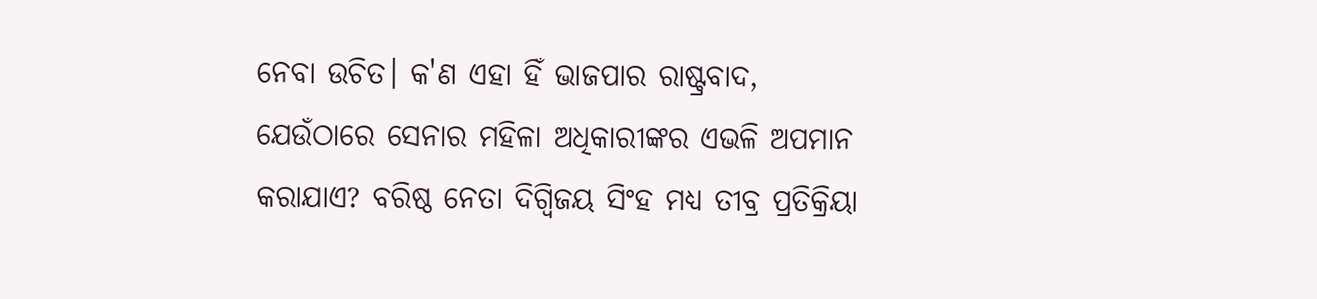ନେବା ଉଚିତ। କ'ଣ ଏହା ହିଁ ଭାଜପାର ରାଷ୍ଟ୍ରବାଦ, ଯେଉଁଠାରେ ସେନାର ମହିଳା ଅଧିକାରୀଙ୍କର ଏଭଳି ଅପମାନ କରାଯାଏ? ବରିଷ୍ଠ ନେତା ଦିଗ୍ବିଜୟ ସିଂହ ମଧ୍ୟ ତୀବ୍ର ପ୍ରତିକ୍ରିୟା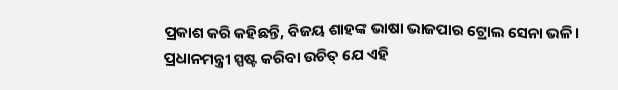ପ୍ରକାଶ କରି କହିଛନ୍ତି, ବିଜୟ ଶାହଙ୍କ ଭାଷା ଭାଜପାର ଟ୍ରୋଲ ସେନା ଭଳି। ପ୍ରଧାନମନ୍ତ୍ରୀ ସ୍ପଷ୍ଟ କରିବା ଉଚିତ୍ ଯେ ଏହି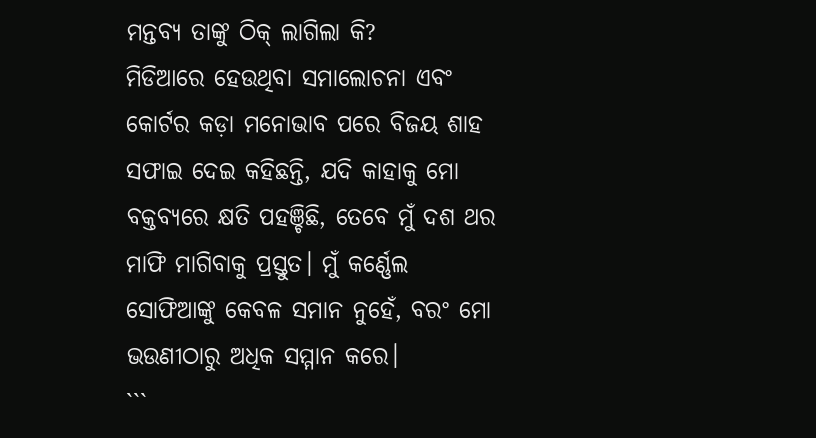ମନ୍ତବ୍ୟ ତାଙ୍କୁ ଠିକ୍ ଲାଗିଲା କି?
ମିଡିଆରେ ହେଉଥିବା ସମାଲୋଚନା ଏବଂ କୋର୍ଟର କଡ଼ା ମନୋଭାବ ପରେ ବିଜୟ ଶାହ ସଫାଇ ଦେଇ କହିଛନ୍ତି, ଯଦି କାହାକୁ ମୋ ବକ୍ତବ୍ୟରେ କ୍ଷତି ପହଞ୍ଚିଛି, ତେବେ ମୁଁ ଦଶ ଥର ମାଫି ମାଗିବାକୁ ପ୍ରସ୍ତୁତ। ମୁଁ କର୍ଣ୍ଣେଲ ସୋଫିଆଙ୍କୁ କେବଳ ସମାନ ନୁହେଁ, ବରଂ ମୋ ଭଉଣୀଠାରୁ ଅଧିକ ସମ୍ମାନ କରେ।
```